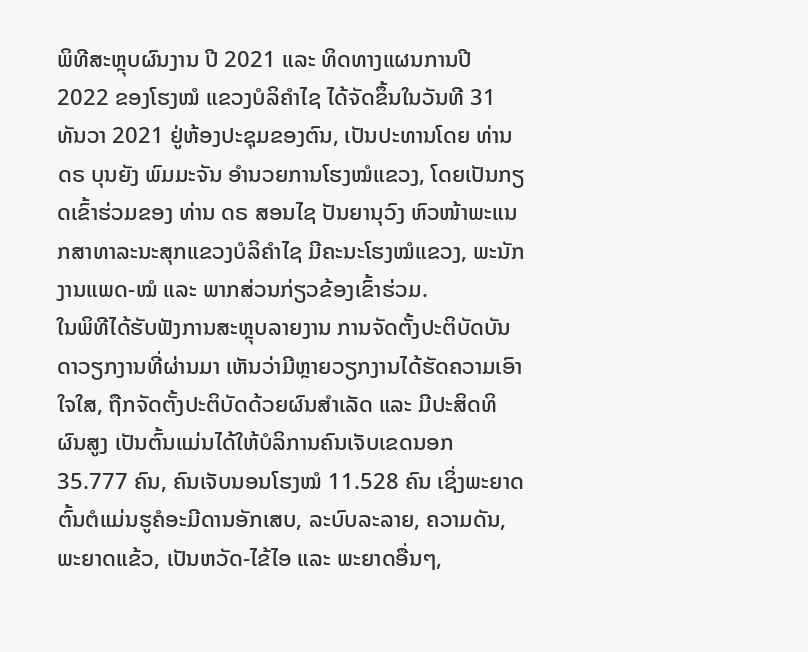ພິທີສະຫຼຸບຜົນງານ ປີ 2021 ແລະ ທິດທາງແຜນການປີ 2022 ຂອງໂຮງໝໍ ແຂວງບໍລິຄຳໄຊ ໄດ້ຈັດຂຶ້ນໃນວັນທີ 31 ທັນວາ 2021 ຢູ່ຫ້ອງປະຊຸມຂອງຕົນ, ເປັນປະທານໂດຍ ທ່ານ ດຣ ບຸນຍັງ ພົມມະຈັນ ອຳນວຍການໂຮງໝໍແຂວງ, ໂດຍເປັນກຽດເຂົ້າຮ່ວມຂອງ ທ່ານ ດຣ ສອນໄຊ ປັນຍານຸວົງ ຫົວໜ້າພະແນກສາທາລະນະສຸກແຂວງບໍລິຄຳໄຊ ມີຄະນະໂຮງໝໍແຂວງ, ພະນັກງານແພດ-ໝໍ ແລະ ພາກສ່ວນກ່ຽວຂ້ອງເຂົ້າຮ່ວມ.
ໃນພິທີໄດ້ຮັບຟັງການສະຫຼຸບລາຍງານ ການຈັດຕັ້ງປະຕິບັດບັນດາວຽກງານທີ່ຜ່ານມາ ເຫັນວ່າມີຫຼາຍວຽກງານໄດ້ຮັດຄວາມເອົາໃຈໃສ, ຖືກຈັດຕັ້ງປະຕິບັດດ້ວຍຜົນສໍາເລັດ ແລະ ມີປະສິດທິຜົນສູງ ເປັນຕົ້ນແມ່ນໄດ້ໃຫ້ບໍລິການຄົນເຈັບເຂດນອກ 35.777 ຄົນ, ຄົນເຈັບນອນໂຮງໝໍ 11.528 ຄົນ ເຊິ່ງພະຍາດຕົ້ນຕໍແມ່ນຮູຄໍອະມີດານອັກເສບ, ລະບົບລະລາຍ, ຄວາມດັນ, ພະຍາດແຂ້ວ, ເປັນຫວັດ-ໄຂ້ໄອ ແລະ ພະຍາດອື່ນໆ,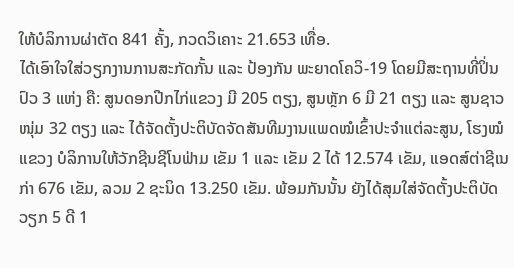ໃຫ້ບໍລິການຜ່າຕັດ 841 ຄັ້ງ, ກວດວິເຄາະ 21.653 ເທື່ອ.
ໄດ້ເອົາໃຈໃສ່ວຽກງານການສະກັດກັ້ນ ແລະ ປ້ອງກັນ ພະຍາດໂຄວິ-19 ໂດຍມີສະຖານທີ່ປິ່ນປົວ 3 ແຫ່ງ ຄື: ສູນດອກປີກໄກ່ແຂວງ ມີ 205 ຕຽງ, ສູນຫຼັກ 6 ມີ 21 ຕຽງ ແລະ ສູນຊາວໜຸ່ມ 32 ຕຽງ ແລະ ໄດ້ຈັດຕັ້ງປະຕິບັດຈັດສັນທີມງານແພດໝໍເຂົ້າປະຈຳແຕ່ລະສູນ, ໂຮງໝໍແຂວງ ບໍລິການໃຫ້ວັກຊີນຊີໂນຟ່າມ ເຂັມ 1 ແລະ ເຂັມ 2 ໄດ້ 12.574 ເຂັມ, ແອດສ໌ຕ່າຊີເນກ່າ 676 ເຂັມ, ລວມ 2 ຊະນິດ 13.250 ເຂັມ. ພ້ອມກັນນັ້ນ ຍັງໄດ້ສຸມໃສ່ຈັດຕັ້ງປະຕິບັດວຽກ 5 ດີ 1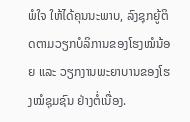ພໍໃຈ ໃຫ້ໄດ້ຄຸນນະພາບ, ລົງຊຸກຍູ້ຕິດຕາມວຽກບໍລິການຂອງໂຮງໝໍນ້ອຍ ແລະ ວຽກງານພະຍາບານຂອງໂຮງໝໍຊຸມຊົນ ຢ່າງຕໍ່ເນື່ອງ.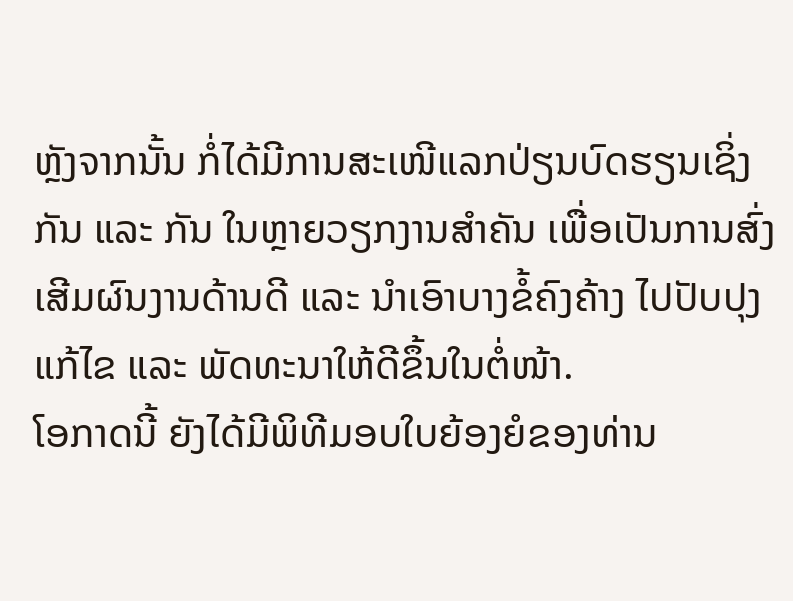ຫຼັງຈາກນັ້ນ ກໍ່ໄດ້ມີການສະເໜີແລກປ່ຽນບົດຮຽນເຊິ່ງກັນ ແລະ ກັນ ໃນຫຼາຍວຽກງານສໍາຄັນ ເພື່ອເປັນການສົ່ງເສີມຜົນງານດ້ານດີ ແລະ ນໍາເອົາບາງຂໍ້ຄົງຄ້າງ ໄປປັບປຸງແກ້ໄຂ ແລະ ພັດທະນາໃຫ້ດີຂຶ້ນໃນຕໍ່ໜ້າ.
ໂອກາດນີ້ ຍັງໄດ້ມີພິທີມອບໃບຍ້ອງຍໍຂອງທ່ານ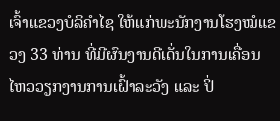ເຈົ້າແຂວງບໍລິຄຳໄຊ ໃຫ້ແກ່ພະນັກງານໂຮງໝໍແຂວງ 33 ທ່ານ ທີ່ມີຜົນງານດີເດັ່ນໃນການເຄື່ອນໄຫວວຽກງານການເຝົ້າລະວັງ ແລະ ປິ່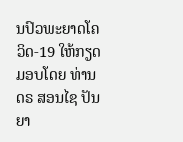ນປົວພະຍາດໂຄວິດ-19 ໃຫ້ກຽດມອບໂດຍ ທ່ານ ດຣ ສອນໄຊ ປັນຍາ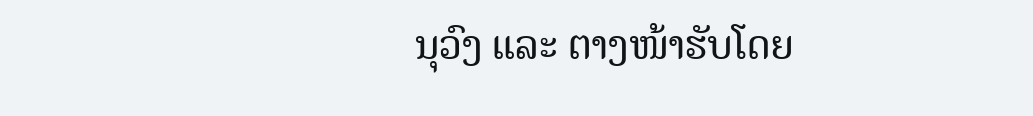ນຸວົງ ແລະ ຕາງໜ້າຮັບໂດຍ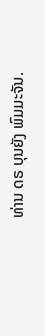ທ່ານ ດຣ ບຸນຍັງ ພົມມະຈັນ.